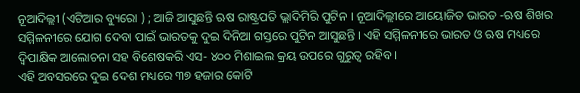ନୂଆଦିଲ୍ଲୀ (ଏଟିଆର ବ୍ୟୁରୋ ) ; ଆଜି ଆସୁଛନ୍ତି ଋଷ ରାଷ୍ଟ୍ରପତି ଭ୍ଲାଦିମିରି ପୁଟିନ । ନୂଆଦିଲ୍ଲୀରେ ଆୟୋଜିତ ଭାରତ -ଋଷ ଶିଖର ସମ୍ମିଳନୀରେ ଯୋଗ ଦେବା ପାଇଁ ଭାରତକୁ ଦୁଇ ଦିନିଆ ଗସ୍ତରେ ପୁଟିନ ଆସୁଛନ୍ତି । ଏହି ସମ୍ମିଳନୀରେ ଭାରତ ଓ ଋଷ ମଧ୍ୟରେ ଦ୍ୱିପାକ୍ଷିକ ଆଲୋଚନା ସହ ବିଶେଷକରି ଏସ- ୪୦୦ ମିଶାଇଲ କ୍ରୟ ଉପରେ ଗୁରୁତ୍ୱ ରହିବ ।
ଏହି ଅବସରରେ ଦୁଇ ଦେଶ ମଧ୍ୟରେ ୩୭ ହଜାର କୋଟି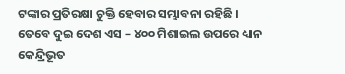ଟଙ୍କାର ପ୍ରତିରକ୍ଷା ଚୁକ୍ତି ହେବାର ସମ୍ଭାବନା ରହିଛି । ତେବେ ଦୁଇ ଦେଶ ଏସ – ୪୦୦ ମିଶାଇଲ ଉପରେ ଧ୍ୟାନ କେନ୍ଦ୍ରିଭୂତ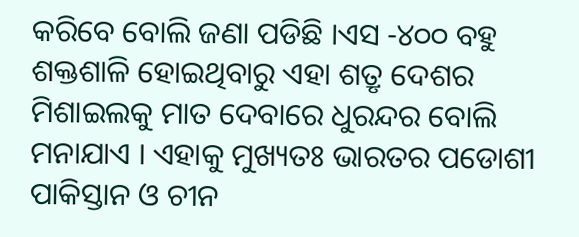କରିବେ ବୋଲି ଜଣା ପଡିଛି ।ଏସ -୪୦୦ ବହୁ ଶକ୍ତଶାଳି ହୋଇଥିବାରୁ ଏହା ଶତ୍ରୃ ଦେଶର ମିଶାଇଲକୁ ମାତ ଦେବାରେ ଧୁରନ୍ଦର ବୋଲି ମନାଯାଏ । ଏହାକୁ ମୁଖ୍ୟତଃ ଭାରତର ପଡୋଶୀ ପାକିସ୍ତାନ ଓ ଚୀନ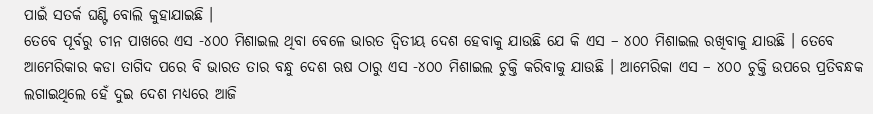ପାଇଁ ସତର୍କ ଘଣ୍ଟି ବୋଲି କୁହାଯାଇଛି ।
ତେବେ ପୂର୍ବରୁ ଚୀନ ପାଖରେ ଏସ -୪୦୦ ମିଶାଇଲ ଥିବା ବେଳେ ଭାରତ ଦ୍ୱିତୀୟ ଦେଶ ହେବାକୁ ଯାଉଛି ଯେ କି ଏସ – ୪୦୦ ମିଶାଇଲ ରଖିବାକୁ ଯାଉଛି । ତେବେ ଆମେରିକାର କଡା ତାଗିଦ ପରେ ବି ଭାରତ ତାର ବନ୍ଧୁ ଦେଶ ଋଷ ଠାରୁ ଏସ -୪୦୦ ମିଶାଇଲ ଚୁକ୍ତି କରିବାକୁ ଯାଉଛି । ଆମେରିକା ଏସ – ୪୦୦ ଚୁକ୍ତି ଉପରେ ପ୍ରତିବନ୍ଧକ ଲଗାଇଥିଲେ ହେଁ ଦୁଇ ଦେଶ ମଧ୍ୟରେ ଆଜି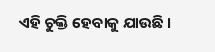ଏହି ଚୁକ୍ତି ହେବାକୁ ଯାଉଛି ।